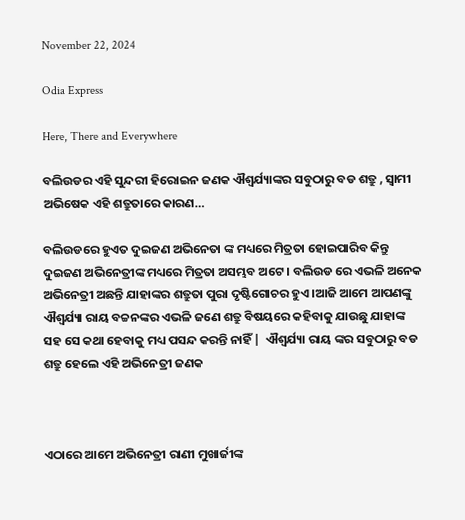November 22, 2024

Odia Express

Here, There and Everywhere

ବଲିଉଡର ଏହି ସୁନ୍ଦରୀ ହିରୋଇନ ଜଣକ ଐଶ୍ଵର୍ଯ୍ୟାଙ୍କର ସବୁଠାରୁ ବଡ ଶତ୍ରୁ , ସ୍ଵାମୀ ଅଭିଷେକ ଏହି ଶତ୍ରୁତାରେ କାରଣ…

ବଲିଉଡରେ ହୁଏତ ଦୁଇଜଣ ଅଭିନେତା ଙ୍କ ମଧ୍ୟରେ ମିତ୍ରତା ହୋଇପାରିବ କିନ୍ତୁ ଦୁଇଜଣ ଅଭିନେତ୍ରୀଙ୍କ ମଧ୍ୟରେ ମିତ୍ରତା ଅସମ୍ଭବ ଅଟେ । ବଲିଉଡ ରେ ଏଭଳି ଅନେକ ଅଭିନେତ୍ରୀ ଅଛନ୍ତି ଯାହାଙ୍କର ଶତ୍ରୁତା ପୁରା ଦୃଷ୍ଟିଗୋଚର ହୁଏ ।ଆଜି ଆମେ ଆପଣଙ୍କୁ ଐଶ୍ଵର୍ଯ୍ୟା ରାୟ ବଚ୍ଚନଙ୍କର ଏଭଳି ଜଣେ ଶତ୍ରୁ ବିଷୟରେ କହିବାକୁ ଯାଉଛୁ ଯାହାଙ୍କ ସହ ସେ କଥା ହେବାକୁ ମଧ୍ୟ ପସନ୍ଦ କରନ୍ତି ନାହିଁ |  ଐଶ୍ଵର୍ଯ୍ୟା ରାୟ ଙ୍କର ସବୁଠାରୁ ବଡ ଶତ୍ରୁ ହେଲେ ଏହି ଅଭିନେତ୍ରୀ ଜଣକ



ଏଠାରେ ଆମେ ଅଭିନେତ୍ରୀ ରାଣୀ ମୁଖାର୍ଜୀଙ୍କ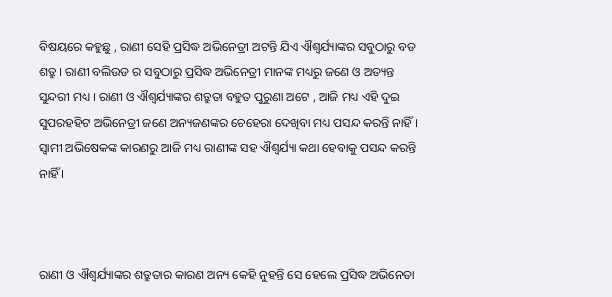ବିଷୟରେ କହୁଛୁ , ରାଣୀ ସେହି ପ୍ରସିଦ୍ଧ ଅଭିନେତ୍ରୀ ଅଟନ୍ତି ଯିଏ ଐଶ୍ଵର୍ଯ୍ୟାଙ୍କର ସବୁଠାରୁ ବଡ ଶତ୍ରୁ । ରାଣୀ ବଲିଉଡ ର ସବୁଠାରୁ ପ୍ରସିଦ୍ଧ ଅଭିନେତ୍ରୀ ମାନଙ୍କ ମଧ୍ୟରୁ ଜଣେ ଓ ଅତ୍ୟନ୍ତ ସୁନ୍ଦରୀ ମଧ୍ୟ । ରାଣୀ ଓ ଐଶ୍ଵର୍ଯ୍ୟାଙ୍କର ଶତ୍ରୁତା ବହୁତ ପୁରୁଣା ଅଟେ , ଆଜି ମଧ୍ୟ ଏହି ଦୁଇ ସୁପରହହିଟ ଅଭିନେତ୍ରୀ ଜଣେ ଅନ୍ୟଜଣଙ୍କର ଚେହେରା ଦେଖିବା ମଧ୍ୟ ପସନ୍ଦ କରନ୍ତି ନାହିଁ । ସ୍ଵାମୀ ଅଭିଷେକଙ୍କ କାରଣରୁ ଆଜି ମଧ୍ୟ ରାଣୀଙ୍କ ସହ ଐଶ୍ଵର୍ଯ୍ୟା କଥା ହେବାକୁ ପସନ୍ଦ କରନ୍ତି ନାହିଁ ।



ରାଣୀ ଓ ଐଶ୍ଵର୍ଯ୍ୟାଙ୍କର ଶତ୍ରୁତାର କାରଣ ଅନ୍ୟ କେହି ନୁହନ୍ତି ସେ ହେଲେ ପ୍ରସିଦ୍ଧ ଅଭିନେତା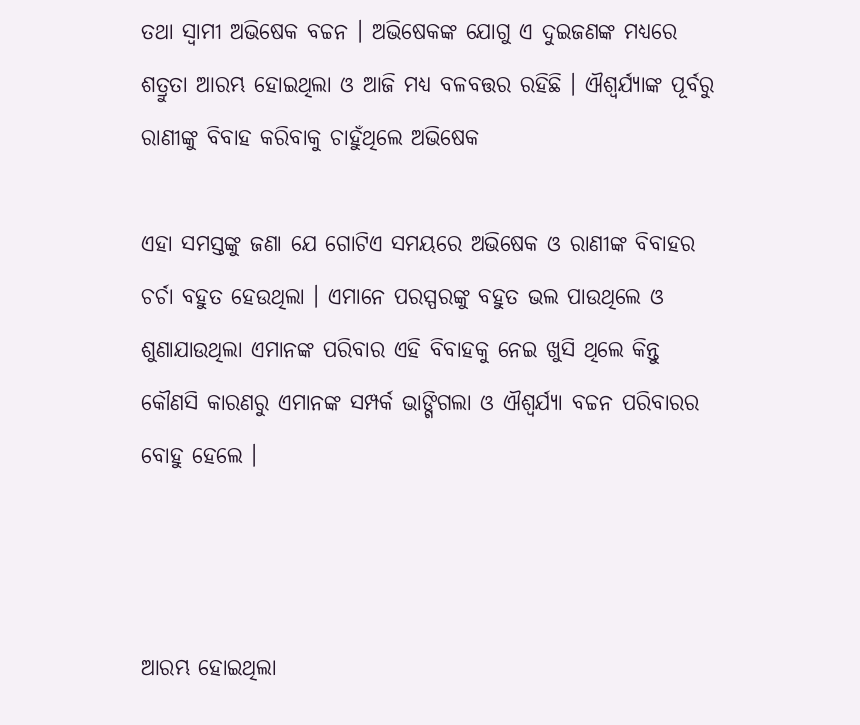ତଥା ସ୍ଵାମୀ ଅଭିଷେକ ବଚ୍ଚନ । ଅଭିଷେକଙ୍କ ଯୋଗୁ ଏ ଦୁଇଜଣଙ୍କ ମଧ୍ୟରେ ଶତ୍ରୁତା ଆରମ୍ଭ ହୋଇଥିଲା ଓ ଆଜି ମଧ୍ୟ ବଳବତ୍ତର ରହିଛି । ଐଶ୍ଵର୍ଯ୍ୟାଙ୍କ ପୂର୍ବରୁ ରାଣୀଙ୍କୁ ବିବାହ କରିବାକୁ ଚାହୁଁଥିଲେ ଅଭିଷେକ

ଏହା ସମସ୍ତଙ୍କୁ ଜଣା ଯେ ଗୋଟିଏ ସମୟରେ ଅଭିଷେକ ଓ ରାଣୀଙ୍କ ବିବାହର ଚର୍ଚା ବହୁତ ହେଉଥିଲା । ଏମାନେ ପରସ୍ପରଙ୍କୁ ବହୁତ ଭଲ ପାଉଥିଲେ ଓ ଶୁଣାଯାଉଥିଲା ଏମାନଙ୍କ ପରିବାର ଏହି ବିବାହକୁ ନେଇ ଖୁସି ଥିଲେ କିନ୍ତୁ କୌଣସି କାରଣରୁ ଏମାନଙ୍କ ସମ୍ପର୍କ ଭାଙ୍ଗିଗଲା ଓ ଐଶ୍ଵର୍ଯ୍ୟା ବଚ୍ଚନ ପରିବାରର ବୋହୁ ହେଲେ ।



ଆରମ୍ଭ ହୋଇଥିଲା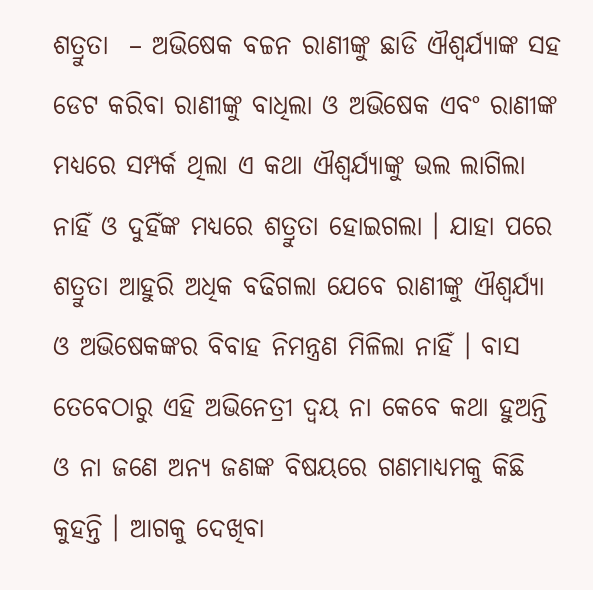ଶତ୍ରୁତା  – ଅଭିଷେକ ବଚ୍ଚନ ରାଣୀଙ୍କୁ ଛାଡି ଐଶ୍ଵର୍ଯ୍ୟାଙ୍କ ସହ ଡେଟ କରିବା ରାଣୀଙ୍କୁ ବାଧିଲା ଓ ଅଭିଷେକ ଏବଂ ରାଣୀଙ୍କ ମଧ୍ୟରେ ସମ୍ପର୍କ ଥିଲା ଏ କଥା ଐଶ୍ଵର୍ଯ୍ୟାଙ୍କୁ ଭଲ ଲାଗିଲା ନାହିଁ ଓ ଦୁହିଁଙ୍କ ମଧ୍ୟରେ ଶତ୍ରୁତା ହୋଇଗଲା । ଯାହା ପରେ ଶତ୍ରୁତା ଆହୁରି ଅଧିକ ବଢିଗଲା ଯେବେ ରାଣୀଙ୍କୁ ଐଶ୍ଵର୍ଯ୍ୟା ଓ ଅଭିଷେକଙ୍କର ବିବାହ ନିମନ୍ତ୍ରଣ ମିଳିଲା ନାହିଁ । ବାସ ତେବେଠାରୁ ଏହି ଅଭିନେତ୍ରୀ ଦ୍ୱୟ ନା କେବେ କଥା ହୁଅନ୍ତି ଓ ନା ଜଣେ ଅନ୍ୟ ଜଣଙ୍କ ବିଷୟରେ ଗଣମାଧ୍ୟମକୁ କିଛି କୁହନ୍ତି । ଆଗକୁ ଦେଖିବା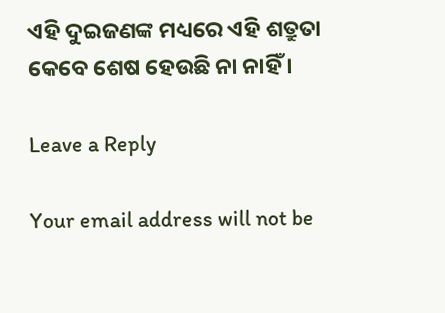ଏହି ଦୁଇଜଣଙ୍କ ମଧ୍ୟରେ ଏହି ଶତ୍ରୁତା କେବେ ଶେଷ ହେଉଛି ନା ନାହିଁ ।

Leave a Reply

Your email address will not be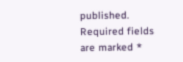published. Required fields are marked *